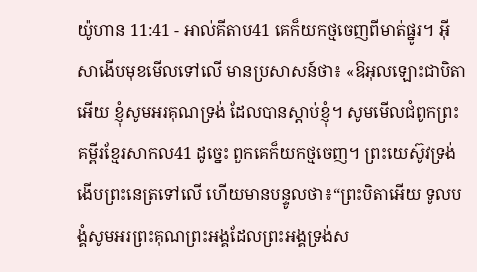យ៉ូហាន 11:41 - អាល់គីតាប41 គេក៏យកថ្មចេញពីមាត់ផ្នូរ។ អ៊ីសាងើបមុខមើលទៅលើ មានប្រសាសន៍ថា៖ «ឱអុលឡោះជាបិតាអើយ ខ្ញុំសូមអរគុណទ្រង់ ដែលបានស្តាប់ខ្ញុំ។ សូមមើលជំពូកព្រះគម្ពីរខ្មែរសាកល41 ដូច្នេះ ពួកគេក៏យកថ្មចេញ។ ព្រះយេស៊ូវទ្រង់ងើបព្រះនេត្រទៅលើ ហើយមានបន្ទូលថា៖“ព្រះបិតាអើយ ទូលបង្គំសូមអរព្រះគុណព្រះអង្គដែលព្រះអង្គទ្រង់ស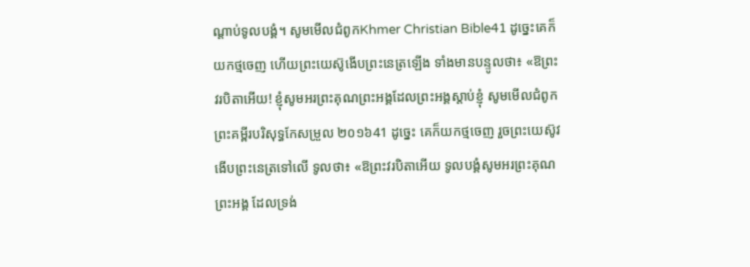ណ្ដាប់ទូលបង្គំ។ សូមមើលជំពូកKhmer Christian Bible41 ដូច្នេះគេក៏យកថ្មចេញ ហើយព្រះយេស៊ូងើបព្រះនេត្រឡើង ទាំងមានបន្ទូលថា៖ «ឱព្រះវរបិតាអើយ! ខ្ញុំសូមអរព្រះគុណព្រះអង្គដែលព្រះអង្គស្តាប់ខ្ញុំ សូមមើលជំពូកព្រះគម្ពីរបរិសុទ្ធកែសម្រួល ២០១៦41 ដូច្នេះ គេក៏យកថ្មចេញ រួចព្រះយេស៊ូវងើបព្រះនេត្រទៅលើ ទូលថា៖ «ឱព្រះវរបិតាអើយ ទូលបង្គំសូមអរព្រះគុណព្រះអង្គ ដែលទ្រង់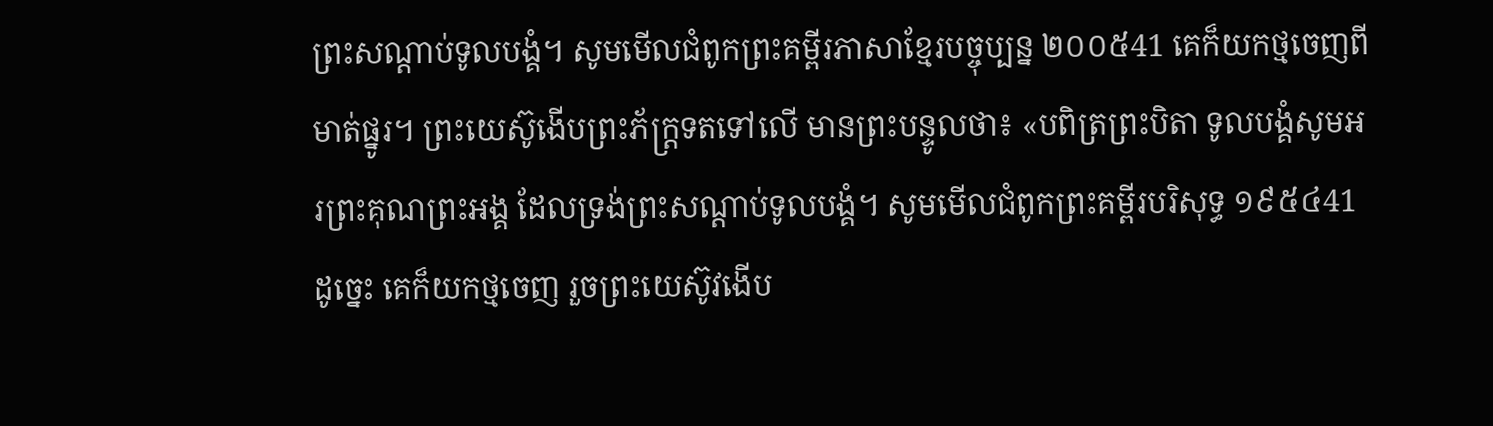ព្រះសណ្ដាប់ទូលបង្គំ។ សូមមើលជំពូកព្រះគម្ពីរភាសាខ្មែរបច្ចុប្បន្ន ២០០៥41 គេក៏យកថ្មចេញពីមាត់ផ្នូរ។ ព្រះយេស៊ូងើបព្រះភ័ក្ត្រទតទៅលើ មានព្រះបន្ទូលថា៖ «បពិត្រព្រះបិតា ទូលបង្គំសូមអរព្រះគុណព្រះអង្គ ដែលទ្រង់ព្រះសណ្ដាប់ទូលបង្គំ។ សូមមើលជំពូកព្រះគម្ពីរបរិសុទ្ធ ១៩៥៤41 ដូច្នេះ គេក៏យកថ្មចេញ រួចព្រះយេស៊ូវងើប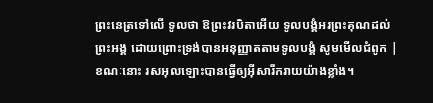ព្រះនេត្រទៅលើ ទូលថា ឱព្រះវរបិតាអើយ ទូលបង្គំអរព្រះគុណដល់ព្រះអង្គ ដោយព្រោះទ្រង់បានអនុញ្ញាតតាមទូលបង្គំ សូមមើលជំពូក |
ខណៈនោះ រសអុលឡោះបានធ្វើឲ្យអ៊ីសារីករាយយ៉ាងខ្លាំង។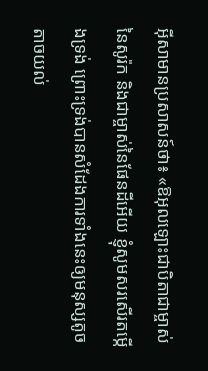អ៊ីសាមានប្រសាសន៍ថា៖ «ឱអុលឡោះជាបិតាជាម្ចាស់នៃសូរ៉ក និងជាម្ចាស់នៃផែនដីអើយ ខ្ញុំសូមសរសើរតម្កើងទ្រង់ ព្រោះទ្រង់បានសំដែងការទាំងនេះឲ្យមនុស្សតូចតាចយល់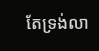តែទ្រង់លា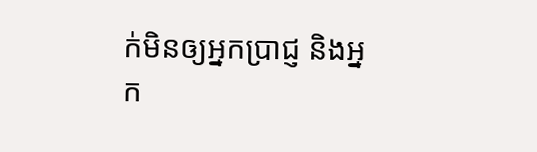ក់មិនឲ្យអ្នកប្រាជ្ញ និងអ្នក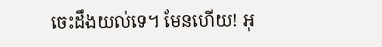ចេះដឹងយល់ទេ។ មែនហើយ! អុ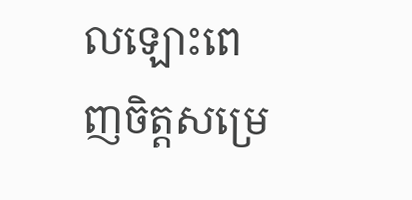លឡោះពេញចិត្តសម្រេ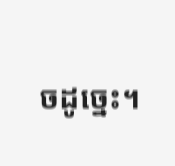ចដូច្នេះ។